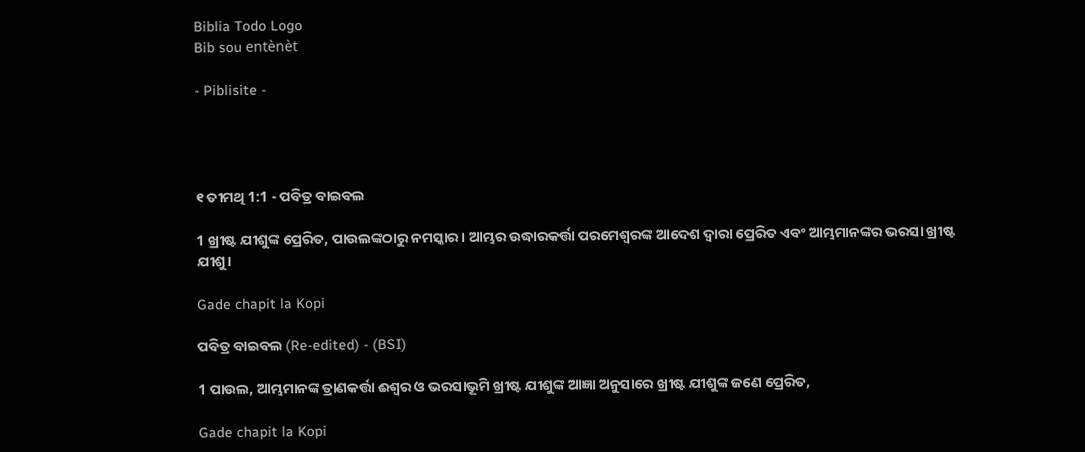Biblia Todo Logo
Bib sou entènèt

- Piblisite -




୧ ତୀମଥି 1:1 - ପବିତ୍ର ବାଇବଲ

1 ଖ୍ରୀଷ୍ଟ ଯୀଶୁଙ୍କ ପ୍ରେରିତ, ପାଉଲଙ୍କଠାରୁ ନମସ୍କାର। ଆମ୍ଭର ଉଦ୍ଧାରକର୍ତ୍ତା ପରମେଶ୍ୱରଙ୍କ ଆଦେଶ ଦ୍ୱାରା ପ୍ରେରିତ ଏବଂ ଆମ୍ଭମାନଙ୍କର ଭରସା ଖ୍ରୀଷ୍ଟ ଯୀଶୁ।

Gade chapit la Kopi

ପବିତ୍ର ବାଇବଲ (Re-edited) - (BSI)

1 ପାଉଲ, ଆମ୍ଭମାନଙ୍କ ତ୍ରାଣକର୍ତ୍ତା ଈଶ୍ଵର ଓ ଭରସାଭୂମି ଖ୍ରୀଷ୍ଟ ଯୀଶୁଙ୍କ ଆଜ୍ଞା ଅନୁସାରେ ଖ୍ରୀଷ୍ଟ ଯୀଶୁଙ୍କ ଜଣେ ପ୍ରେରିତ,

Gade chapit la Kopi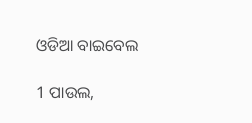ଓଡିଆ ବାଇବେଲ

1 ପାଉଲ,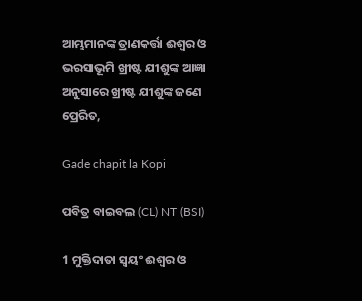ଆମ୍ଭମାନଙ୍କ ତ୍ରାଣକର୍ତ୍ତା ଈଶ୍ୱର ଓ ଭରସାଭୂମି ଖ୍ରୀଷ୍ଟ ଯୀଶୁଙ୍କ ଆଜ୍ଞା ଅନୁସାରେ ଖ୍ରୀଷ୍ଟ ଯୀଶୁଙ୍କ ଜଣେ ପ୍ରେରିତ,

Gade chapit la Kopi

ପବିତ୍ର ବାଇବଲ (CL) NT (BSI)

1 ମୁକ୍ତିଦାତା ସ୍ୱୟଂ ଈଶ୍ୱର ଓ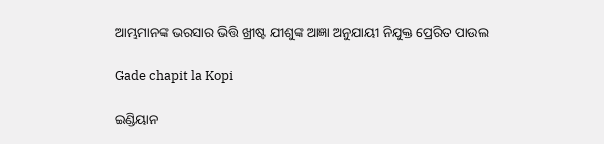ଆମ୍ଭମାନଙ୍କ ଭରସାର ଭିତ୍ତି ଖ୍ରୀଷ୍ଟ ଯୀଶୁଙ୍କ ଆଜ୍ଞା ଅନୁଯାୟୀ ନିଯୁକ୍ତ ପ୍ରେରିତ ପାଉଲ

Gade chapit la Kopi

ଇଣ୍ଡିୟାନ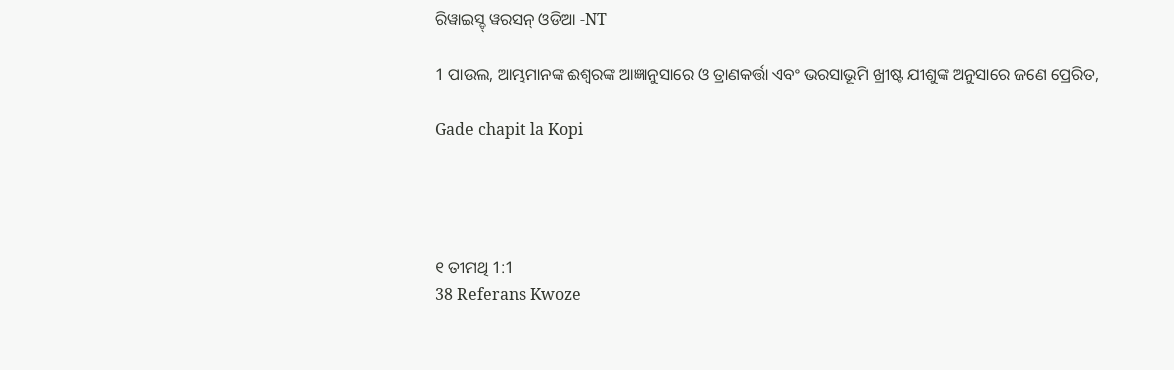ରିୱାଇସ୍ଡ୍ ୱରସନ୍ ଓଡିଆ -NT

1 ପାଉଲ, ଆମ୍ଭମାନଙ୍କ ଈଶ୍ବରଙ୍କ ଆଜ୍ଞାନୁସାରେ ଓ ତ୍ରାଣକର୍ତ୍ତା ଏବଂ ଭରସାଭୂମି ଖ୍ରୀଷ୍ଟ ଯୀଶୁଙ୍କ ଅନୁସାରେ ଜଣେ ପ୍ରେରିତ,

Gade chapit la Kopi




୧ ତୀମଥି 1:1
38 Referans Kwoze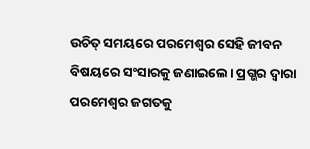ଉଚିତ୍ ସମୟରେ ପରମେଶ୍ୱର ସେହି ଜୀବନ ବିଷୟରେ ସଂସାରକୁ ଜଣାଇଲେ। ପ୍ରଗ୍ଭର ଦ୍ୱାରା ପରମେଶ୍ୱର ଜଗତକୁ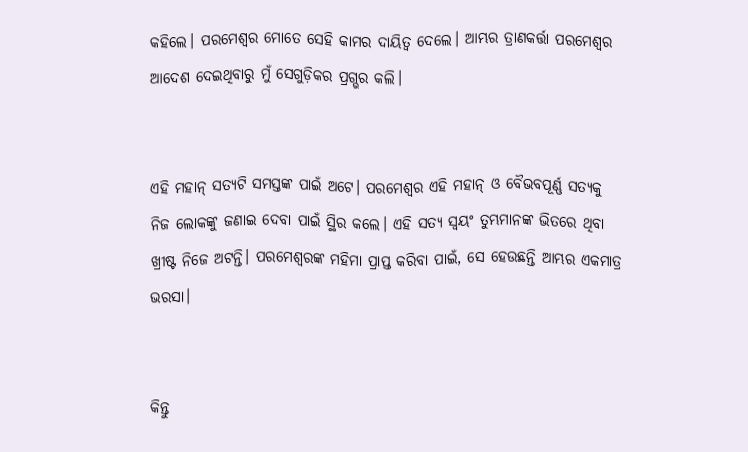କହିଲେ। ପରମେଶ୍ୱର ମୋତେ ସେହି କାମର ଦାୟିତ୍ୱ ଦେଲେ। ଆମ୍ଭର ତ୍ରାଣକର୍ତ୍ତା ପରମେଶ୍ୱର ଆଦେଶ ଦେଇଥିବାରୁ ମୁଁ ସେଗୁଡ଼ିକର ପ୍ରଗ୍ଭର କଲି।


ଏହି ମହାନ୍ ସତ୍ୟଟି ସମସ୍ତଙ୍କ ପାଇଁ ଅଟେ। ପରମେଶ୍ୱର ଏହି ମହାନ୍ ଓ ବୈଭବପୂର୍ଣ୍ଣ ସତ୍ୟକୁ ନିଜ ଲୋକଙ୍କୁ ଜଣାଇ ଦେବା ପାଇଁ ସ୍ଥିର କଲେ। ଏହି ସତ୍ୟ ସ୍ୱୟଂ ତୁମ୍ଭମାନଙ୍କ ଭିତରେ ଥିବା ଖ୍ରୀଷ୍ଟ ନିଜେ ଅଟନ୍ତି। ପରମେଶ୍ୱରଙ୍କ ମହିମା ପ୍ରାପ୍ତ କରିବା ପାଇଁ, ସେ ହେଉଛନ୍ତି ଆମ୍ଭର ଏକମାତ୍ର ଭରସା।


କିନ୍ତୁ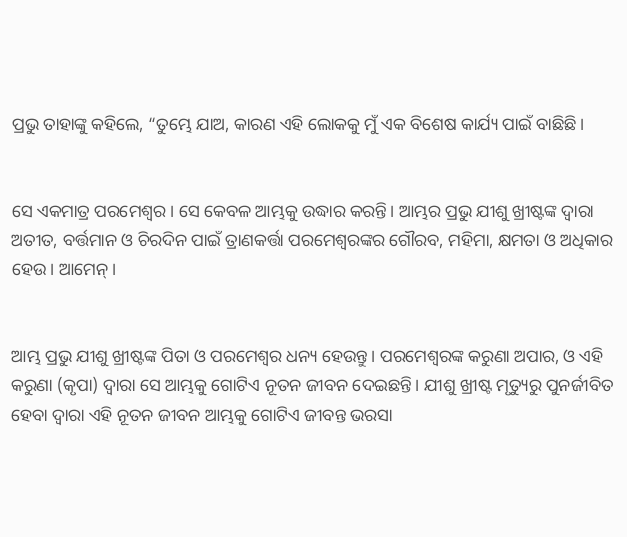ପ୍ରଭୁ ତାହାଙ୍କୁ କହିଲେ, “ତୁମ୍ଭେ ଯାଅ, କାରଣ ଏହି ଲୋକକୁ ମୁଁ ଏକ ବିଶେଷ କାର୍ଯ୍ୟ ପାଇଁ ବାଛିଛି।


ସେ ଏକମାତ୍ର ପରମେଶ୍ୱର। ସେ କେବଳ ଆମ୍ଭକୁ ଉଦ୍ଧାର କରନ୍ତି। ଆମ୍ଭର ପ୍ରଭୁ ଯୀଶୁ ଖ୍ରୀଷ୍ଟଙ୍କ ଦ୍ୱାରା ଅତୀତ, ବର୍ତ୍ତମାନ ଓ ଚିରଦିନ ପାଇଁ ତ୍ରାଣକର୍ତ୍ତା ପରମେଶ୍ୱରଙ୍କର ଗୌରବ, ମହିମା, କ୍ଷମତା ଓ ଅଧିକାର ହେଉ। ଆମେନ୍।


ଆମ୍ଭ ପ୍ରଭୁ ଯୀଶୁ ଖ୍ରୀଷ୍ଟଙ୍କ ପିତା ଓ ପରମେଶ୍ୱର ଧନ୍ୟ ହେଉନ୍ତୁ। ପରମେଶ୍ୱରଙ୍କ କରୁଣା ଅପାର, ଓ ଏହି କରୁଣା (କୃପା) ଦ୍ୱାରା ସେ ଆମ୍ଭକୁ ଗୋଟିଏ ନୂତନ ଜୀବନ ଦେଇଛନ୍ତି। ଯୀଶୁ ଖ୍ରୀଷ୍ଟ ମୃତ୍ୟୁରୁ ପୁନର୍ଜୀବିତ ହେବା ଦ୍ୱାରା ଏହି ନୂତନ ଜୀବନ ଆମ୍ଭକୁ ଗୋଟିଏ ଜୀବନ୍ତ ଭରସା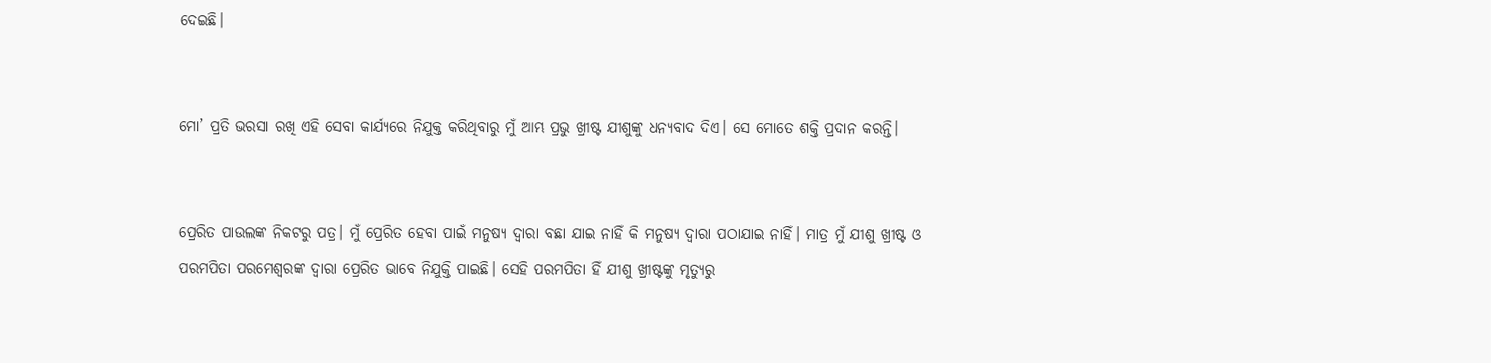ଦେଇଛି।


ମୋ’ ପ୍ରତି ଭରସା ରଖି ଏହି ସେବା କାର୍ଯ୍ୟରେ ନିଯୁକ୍ତ କରିଥିବାରୁ ମୁଁ ଆମ୍ଭ ପ୍ରଭୁ ଖ୍ରୀଷ୍ଟ ଯୀଶୁଙ୍କୁ ଧନ୍ୟବାଦ ଦିଏ। ସେ ମୋତେ ଶକ୍ତି ପ୍ରଦାନ କରନ୍ତି।


ପ୍ରେରିତ ପାଉଲଙ୍କ ନିକଟରୁ ପତ୍ର। ମୁଁ ପ୍ରେରିତ ହେବା ପାଇଁ ମନୁଷ୍ୟ ଦ୍ୱାରା ବଛା ଯାଇ ନାହିଁ କି ମନୁଷ୍ୟ ଦ୍ୱାରା ପଠାଯାଇ ନାହିଁ। ମାତ୍ର ମୁଁ ଯୀଶୁ ଖ୍ରୀଷ୍ଟ ଓ ପରମପିତା ପରମେଶ୍ୱରଙ୍କ ଦ୍ୱାରା ପ୍ରେରିତ ଭାବେ ନିଯୁକ୍ତି ପାଇଛି। ସେହି ପରମପିତା ହିଁ ଯୀଶୁ ଖ୍ରୀଷ୍ଟଙ୍କୁ ମୃତ୍ୟୁରୁ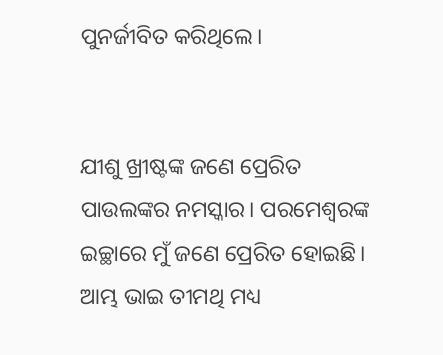ପୁନର୍ଜୀବିତ କରିଥିଲେ।


ଯୀଶୁ ଖ୍ରୀଷ୍ଟଙ୍କ ଜଣେ ପ୍ରେରିତ ପାଉଲଙ୍କର ନମସ୍କାର। ପରମେଶ୍ୱରଙ୍କ ଇଚ୍ଛାରେ ମୁଁ ଜଣେ ପ୍ରେରିତ ହୋଇଛି। ଆମ୍ଭ ଭାଇ ତୀମଥି ମଧ୍ୟ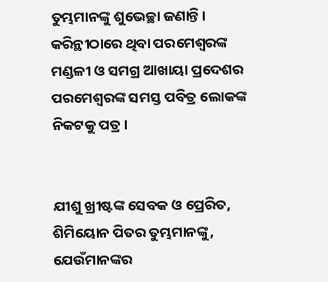ତୁମ୍ଭମାନଙ୍କୁ ଶୁଭେଚ୍ଛା ଜଣାନ୍ତି। କରିନ୍ଥୀଠାରେ ଥିବା ପରମେଶ୍ୱରଙ୍କ ମଣ୍ଡଳୀ ଓ ସମଗ୍ର ଆଖାୟା ପ୍ରଦେଶର ପରମେଶ୍ୱରଙ୍କ ସମସ୍ତ ପବିତ୍ର ଲୋକଙ୍କ ନିକଟକୁ ପତ୍ର।


ଯୀଶୁ ଖ୍ରୀଷ୍ଟଙ୍କ ସେବକ ଓ ପ୍ରେରିତ, ଶିମିୟୋନ ପିତର ତୁମ୍ଭମାନଙ୍କୁ, ଯେଉଁମାନଙ୍କର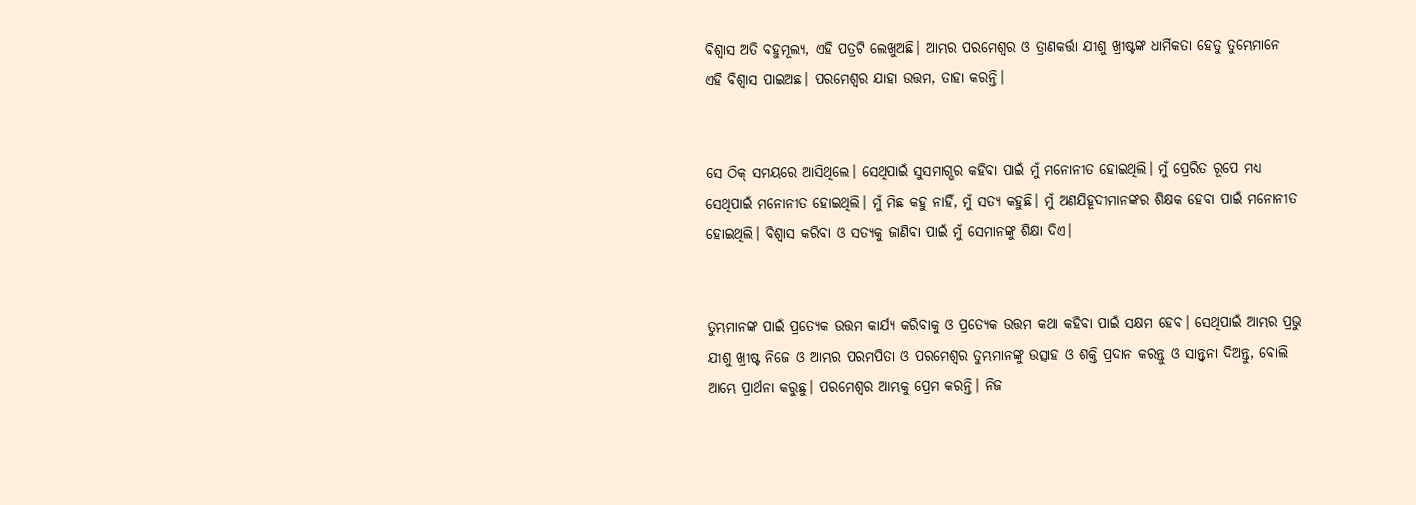ବିଶ୍ୱାସ ଅତି ବହୁମୂଲ୍ୟ, ଏହି ପତ୍ରଟି ଲେଖୁଅଛି। ଆମ୍ଭର ପରମେଶ୍ୱର ଓ ତ୍ରାଣକର୍ତ୍ତା ଯୀଶୁ ଖ୍ରୀଷ୍ଟଙ୍କ ଧାର୍ମିକତା ହେତୁ ତୁମ୍ଭେମାନେ ଏହି ବିଶ୍ୱାସ ପାଇଅଛ। ପରମେଶ୍ୱର ଯାହା ଉତ୍ତମ, ତାହା କରନ୍ତି।


ସେ ଠିକ୍ ସମୟରେ ଆସିଥିଲେ। ସେଥିପାଇଁ ସୁସମାଗ୍ଭର କହିବା ପାଇଁ ମୁଁ ମନୋନୀତ ହୋଇଥିଲି। ମୁଁ ପ୍ରେରିତ ରୂପେ ମଧ୍ୟ ସେଥିପାଇଁ ମନୋନୀତ ହୋଇଥିଲି। ମୁଁ ମିଛ କହୁ ନାହିଁ, ମୁଁ ସତ୍ୟ କହୁଛି। ମୁଁ ଅଣଯିହୂଦୀମାନଙ୍କର ଶିକ୍ଷକ ହେବା ପାଇଁ ମନୋନୀତ ହୋଇଥିଲି। ବିଶ୍ୱାସ କରିବା ଓ ସତ୍ୟକୁ ଜାଣିବା ପାଇଁ ମୁଁ ସେମାନଙ୍କୁ ଶିକ୍ଷା ଦିଏ।


ତୁମ୍ଭମାନଙ୍କ ପାଇଁ ପ୍ରତ୍ୟେକ ଉତ୍ତମ କାର୍ଯ୍ୟ କରିବାକୁ ଓ ପ୍ରତ୍ୟେକ ଉତ୍ତମ କଥା କହିବା ପାଇଁ ସକ୍ଷମ ହେବ। ସେଥିପାଇଁ ଆମ୍ଭର ପ୍ରଭୁ ଯୀଶୁ ଖ୍ରୀଷ୍ଟ ନିଜେ ଓ ଆମ୍ଭର ପରମପିତା ଓ ପରମେଶ୍ୱର ତୁମ୍ଭମାନଙ୍କୁ ଉତ୍ସାହ ଓ ଶକ୍ତି ପ୍ରଦାନ କରନ୍ତୁ ଓ ସାନ୍ତ୍ୱନା ଦିଅନ୍ତୁ, ବୋଲି ଆମ୍ଭେ ପ୍ରାର୍ଥନା କରୁଛୁ। ପରମେଶ୍ୱର ଆମ୍ଭକୁ ପ୍ରେମ କରନ୍ତି। ନିଜ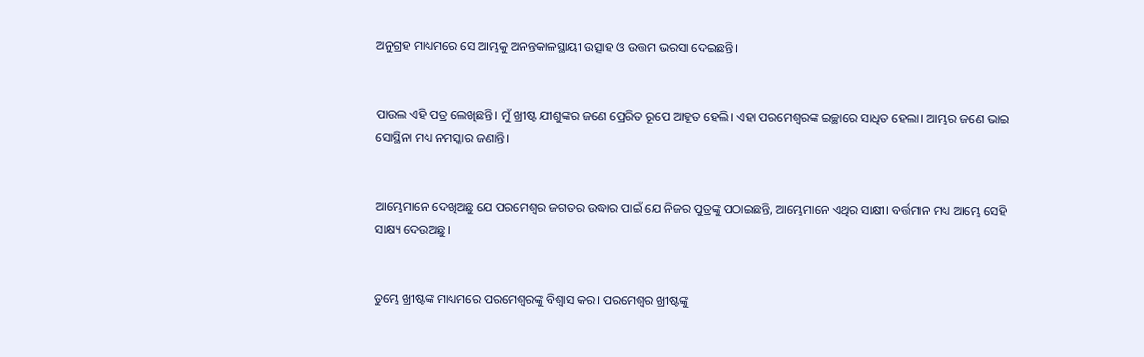ଅନୁଗ୍ରହ ମାଧ୍ୟମରେ ସେ ଆମ୍ଭକୁ ଅନନ୍ତକାଳସ୍ଥାୟୀ ଉତ୍ସାହ ଓ ଉତ୍ତମ ଭରସା ଦେଇଛନ୍ତି।


ପାଉଲ ଏହି ପତ୍ର ଲେଖିଛନ୍ତି। ମୁଁ ଖ୍ରୀଷ୍ଟ ଯୀଶୁଙ୍କର ଜଣେ ପ୍ରେରିତ ରୂପେ ଆହୂତ ହେଲି। ଏହା ପରମେଶ୍ୱରଙ୍କ ଇଚ୍ଛାରେ ସାଧିତ ହେଲା। ଆମ୍ଭର ଜଣେ ଭାଇ ସୋସ୍ଥିନା ମଧ୍ୟ ନମସ୍କାର ଜଣାନ୍ତି। ‌‌‌‌‌‌‌‌‌‌‌


ଆମ୍ଭେମାନେ ଦେଖିଅଛୁ ଯେ ପରମେଶ୍ୱର ଜଗତର ଉଦ୍ଧାର ପାଇଁ ଯେ ନିଜର ପୁତ୍ରଙ୍କୁ ପଠାଇଛନ୍ତି, ଆମ୍ଭେମାନେ ଏଥିର ସାକ୍ଷୀ। ବର୍ତ୍ତମାନ ମଧ୍ୟ ଆମ୍ଭେ ସେହି ସାକ୍ଷ୍ୟ ଦେଉଅଛୁ।


ତୁମ୍ଭେ ଖ୍ରୀଷ୍ଟଙ୍କ ମାଧ୍ୟମରେ ପରମେଶ୍ୱରଙ୍କୁ ବିଶ୍ୱାସ କର। ପରମେଶ୍ୱର ଖ୍ରୀଷ୍ଟଙ୍କୁ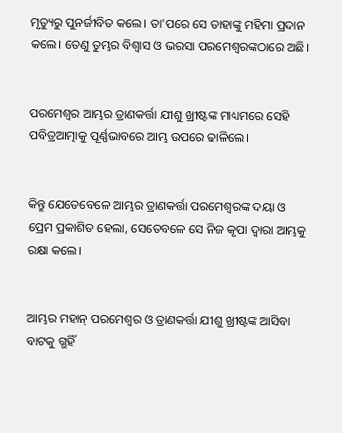ମୃତ୍ୟୁରୁ ପୁନର୍ଜୀବିତ କଲେ। ତା'ପରେ ସେ ତାହାଙ୍କୁ ମହିମା ପ୍ରଦାନ କଲେ। ତେଣୁ ତୁମ୍ଭର ବିଶ୍ୱାସ ଓ ଭରସା ପରମେଶ୍ୱରଙ୍କଠାରେ ଅଛି।


ପରମେଶ୍ୱର ଆମ୍ଭର ତ୍ରାଣକର୍ତ୍ତା ଯୀଶୁ ଖ୍ରୀଷ୍ଟଙ୍କ ମାଧ୍ୟମରେ ସେହି ପବିତ୍ରଆତ୍ମାକୁ ପୂର୍ଣ୍ଣଭାବରେ ଆମ୍ଭ ଉପରେ ଢାଳିଲେ।


କିନ୍ତୁ ଯେତେବେଳେ ଆମ୍ଭର ତ୍ରାଣକର୍ତ୍ତା ପରମେଶ୍ୱରଙ୍କ ଦୟା ଓ ପ୍ରେମ ପ୍ରକାଶିତ ହେଲା, ସେତେବଳେ ସେ ନିଜ କୃପା ଦ୍ୱାରା ଆମ୍ଭକୁ ରକ୍ଷା କଲେ।


ଆମ୍ଭର ମହାନ୍ ପରମେଶ୍ୱର ଓ ତ୍ରାଣକର୍ତ୍ତା ଯୀଶୁ ଖ୍ରୀଷ୍ଟଙ୍କ ଆସିବା ବାଟକୁ ଗ୍ଭହିଁ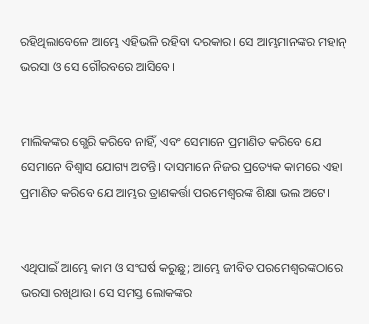ରହିଥିଲାବେଳେ ଆମ୍ଭେ ଏହିଭଳି ରହିବା ଦରକାର। ସେ ଆମ୍ଭମାନଙ୍କର ମହାନ୍ ଭରସା ଓ ସେ ଗୌରବରେ ଆସିବେ।


ମାଲିକଙ୍କର ଗ୍ଭେରି କରିବେ ନାହିଁ, ଏବଂ ସେମାନେ ପ୍ରମାଣିତ କରିବେ ଯେ ସେମାନେ ବିଶ୍ୱାସ ଯୋଗ୍ୟ ଅଟନ୍ତି। ଦାସମାନେ ନିଜର ପ୍ରତ୍ୟେକ କାମରେ ଏହା ପ୍ରମାଣିତ କରିବେ ଯେ ଆମ୍ଭର ତ୍ରାଣକର୍ତ୍ତା ପରମେଶ୍ୱରଙ୍କ ଶିକ୍ଷା ଭଲ ଅଟେ।


ଏଥିପାଇଁ ଆମ୍ଭେ କାମ ଓ ସଂଘର୍ଷ କରୁଛୁ; ଆମ୍ଭେ ଜୀବିତ ପରମେଶ୍ୱରଙ୍କଠାରେ ଭରସା ରଖିଥାଉ। ସେ ସମସ୍ତ ଲୋକଙ୍କର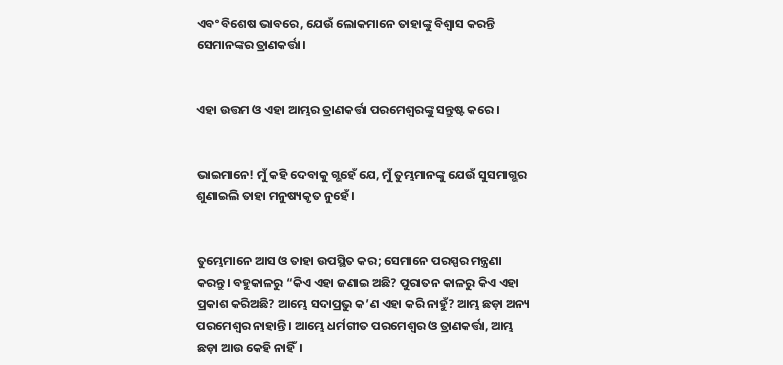ଏବଂ ବିଶେଷ ଭାବରେ, ଯେଉଁ ଲୋକମାନେ ତାହାଙ୍କୁ ବିଶ୍ୱାସ କରନ୍ତି ସେମାନଙ୍କର ତ୍ରାଣକର୍ତ୍ତା।


ଏହା ଉତ୍ତମ ଓ ଏହା ଆମ୍ଭର ତ୍ରାଣକର୍ତ୍ତା ପରମେଶ୍ୱରଙ୍କୁ ସନ୍ତୁଷ୍ଟ କରେ।


ଭାଇମାନେ! ମୁଁ କହି ଦେବାକୁ ଗ୍ଭହେଁ ଯେ, ମୁଁ ତୁମ୍ଭମାନଙ୍କୁ ଯେଉଁ ସୁସମାଗ୍ଭର ଶୁଣାଇଲି ତାହା ମନୁଷ୍ୟକୃତ ନୁହେଁ।


ତୁମ୍ଭେମାନେ ଆସ ଓ ତାହା ଉପସ୍ଥିତ କର; ସେମାନେ ପରସ୍ପର ମନ୍ତ୍ରଣା କରନ୍ତୁ। ବହୁକାଳରୁ “କିଏ ଏହା ଜଣାଇ ଅଛି? ପୁରାତନ କାଳରୁ କିଏ ଏହା ପ୍ରକାଶ କରିଅଛି? ଆମ୍ଭେ ସଦାପ୍ରଭୁ କ’ଣ ଏହା କରି ନାହୁଁ? ଆମ୍ଭ ଛଡ଼ା ଅନ୍ୟ ପରମେଶ୍ୱର ନାହାନ୍ତି। ଆମ୍ଭେ ଧର୍ମଗୀତ ପରମେଶ୍ୱର ଓ ତ୍ରାଣକର୍ତ୍ତା, ଆମ୍ଭ ଛଡ଼ା ଆଉ କେହି ନାହିଁ।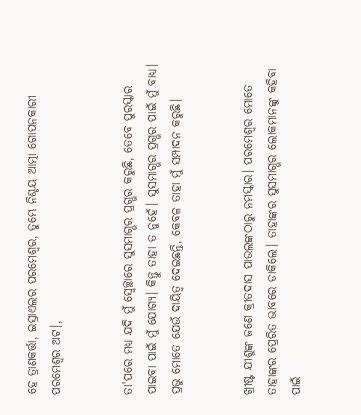ହେ ତ୍ରାଣକର୍ତ୍ତା, ଇସ୍ରାଏଲର ପରମେଶ୍ୱର, ତୁମ୍ଭେ ନିଶ୍ଚୟ ଆତ୍ମା ଗୋପନକାରୀ ପରମେଶ୍ୱର ଅଟ।,


ତା'ପରେ ମଧ୍ୟ ଯଦି ମୁଁ ସ୍ୱେଚ୍ଛାରେ ସୁସମାଗ୍ଭର ପ୍ରଗ୍ଭର କରୁଛି, ତେବେ ପୁରସ୍କାର ପାଇବା ପାଇଁ ମୁଁ ଯୋଗ୍ୟ। କିନ୍ତୁ ତାହା ତ ନୁହେଁ। ସୁସମାଗ୍ଭର ପ୍ରଗ୍ଭର ପାଇଁ ମୁଁ ବାଧ୍ୟ। ପ୍ରଭୁ ମୋତେ ଯେଉଁ ଦାୟିତ୍ୱ ଦେଇଛନ୍ତି, କେବଳ ତାହା ମୁଁ ସମ୍ପାଦନ କରୁଛି।


ଖ୍ରୀଷ୍ଟ ଯୀଶୁଙ୍କ ଜଣେ କ୍ରୀତଦାସ ପାଉଲଙ୍କଠାରୁ ନମସ୍କାର।‌ ପରମେଶ୍ୱର ମୋତେ ତାହାଙ୍କର ପ୍ରେରିତ ଭାବରେ ଡାକିଲେ। ତାହାଙ୍କର ସୁସମାଗ୍ଭର ଲୋକମାନଙ୍କୁ କହିବା ପାଇଁ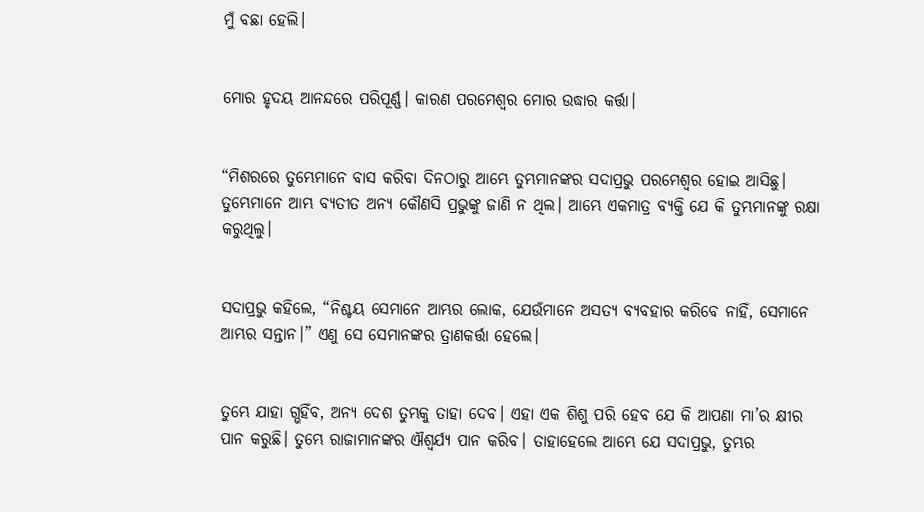ମୁଁ ବଛା ହେଲି।


ମୋର ହୃଦୟ ଆନନ୍ଦରେ ପରିପୂର୍ଣ୍ଣ। କାରଣ ପରମେଶ୍ୱର ମୋର ଉଦ୍ଧାର କର୍ତ୍ତା।


“ମିଶରରେ ତୁମ୍ଭେମାନେ ବାସ କରିବା ଦିନଠାରୁ ଆମ୍ଭେ ତୁମ୍ଭମାନଙ୍କର ସଦାପ୍ରଭୁ ପରମେଶ୍ୱର ହୋଇ ଆସିଛୁ। ତୁମ୍ଭେମାନେ ଆମ୍ଭ ବ୍ୟତୀତ ଅନ୍ୟ କୌଣସି ପ୍ରଭୁଙ୍କୁ ଜାଣି ନ ଥିଲ। ଆମ୍ଭେ ଏକମାତ୍ର ବ୍ୟକ୍ତି ଯେ କି ତୁମ୍ଭମାନଙ୍କୁ ରକ୍ଷା କରୁଥିଲୁ।


ସଦାପ୍ରଭୁ କହିଲେ, “ନିଶ୍ଚୟ ସେମାନେ ଆମ୍ଭର ଲୋକ, ଯେଉଁମାନେ ଅସତ୍ୟ ବ୍ୟବହାର କରିବେ ନାହିଁ, ସେମାନେ ଆମ୍ଭର ସନ୍ତାନ।” ଏଣୁ ସେ ସେମାନଙ୍କର ତ୍ରାଣକର୍ତ୍ତା ହେଲେ।


ତୁମ୍ଭେ ଯାହା ଗ୍ଭହିଁବ, ଅନ୍ୟ ଦେଶ ତୁମ୍ଭକୁ ତାହା ଦେବ। ଏହା ଏକ ଶିଶୁ ପରି ହେବ ଯେ କି ଆପଣା ମା’ର କ୍ଷୀର ପାନ କରୁଛି। ତୁମ୍ଭେ ରାଜାମାନଙ୍କର ଐଶ୍ୱର୍ଯ୍ୟ ପାନ କରିବ। ତାହାହେଲେ ଆମ୍ଭେ ଯେ ସଦାପ୍ରଭୁ, ତୁମ୍ଭର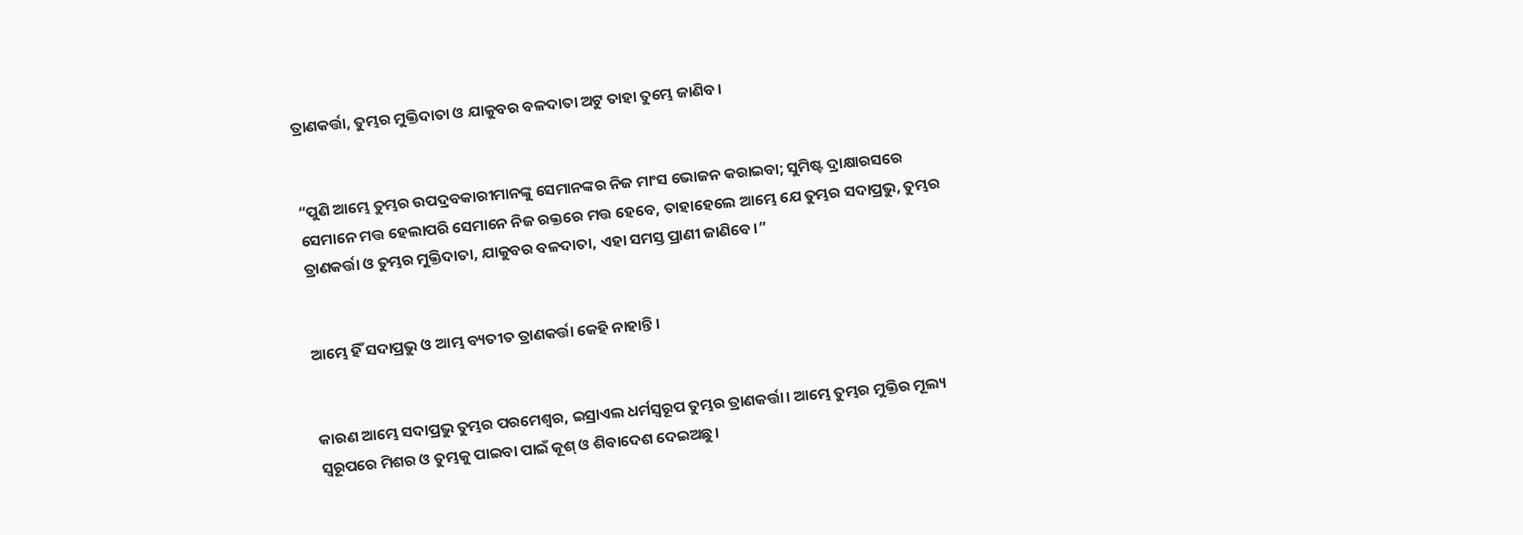ତ୍ରାଣକର୍ତ୍ତା, ତୁମ୍ଭର ମୁକ୍ତିଦାତା ଓ ଯାକୁବର ବଳଦାତା ଅଟୁ ତାହା ତୁମ୍ଭେ ଜାଣିବ।


“ପୁଣି ଆମ୍ଭେ ତୁମ୍ଭର ଉପଦ୍ରବକାରୀମାନଙ୍କୁ ସେମାନଙ୍କର ନିଜ ମାଂସ ଭୋଜନ କରାଇବା; ସୁମିଷ୍ଟ ଦ୍ରାକ୍ଷାରସରେ ସେମାନେ ମତ୍ତ ହେଲାପରି ସେମାନେ ନିଜ ରକ୍ତରେ ମତ୍ତ ହେବେ, ତାହାହେଲେ ଆମ୍ଭେ ଯେ ତୁମ୍ଭର ସଦାପ୍ରଭୁ, ତୁମ୍ଭର ତ୍ରାଣକର୍ତ୍ତା ଓ ତୁମ୍ଭର ମୁକ୍ତିଦାତା, ଯାକୁବର ବଳଦାତା, ଏହା ସମସ୍ତ ପ୍ରାଣୀ ଜାଣିବେ।”


ଆମ୍ଭେ ହିଁ ସଦାପ୍ରଭୁ ଓ ଆମ୍ଭ ବ୍ୟତୀତ ତ୍ରାଣକର୍ତ୍ତା କେହି ନାହାନ୍ତି।


କାରଣ ଆମ୍ଭେ ସଦାପ୍ରଭୁ ତୁମ୍ଭର ପରମେଶ୍ୱର, ଇସ୍ରାଏଲ ଧର୍ମସ୍ୱରୂପ ତୁମ୍ଭର ତ୍ରାଣକର୍ତ୍ତା। ଆମ୍ଭେ ତୁମ୍ଭର ମୁକ୍ତିର ମୂଲ୍ୟ ସ୍ୱରୂପରେ ମିଶର ଓ ତୁମ୍ଭକୁ ପାଇବା ପାଇଁ କୂଶ୍ ଓ ଶିବାଦେଶ ଦେଇଅଛୁ।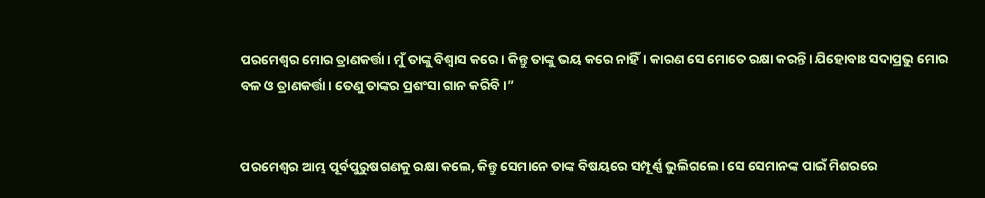ପରମେଶ୍ୱର ମୋର ତ୍ରାଣକର୍ତ୍ତା। ମୁଁ ତାଙ୍କୁ ବିଶ୍ୱାସ କରେ। କିନ୍ତୁ ତାଙ୍କୁ ଭୟ କରେ ନାହିଁ। କାରଣ ସେ ମୋତେ ରକ୍ଷା କରନ୍ତି। ଯିହୋବାଃ ସଦାପ୍ରଭୁ ମୋର ବଳ ଓ ତ୍ରାଣକର୍ତ୍ତା। ତେଣୁ ତାଙ୍କର ପ୍ରଶଂସା ଗାନ କରିବି।”


ପରମେଶ୍ୱର ଆମ୍ଭ ପୂର୍ବପୁରୁଷଗଣକୁ ରକ୍ଷା କଲେ, କିନ୍ତୁ ସେମାନେ ତାଙ୍କ ବିଷୟରେ ସମ୍ପୂର୍ଣ୍ଣ ଭୁଲିଗଲେ। ସେ ସେମାନଙ୍କ ପାଇଁ ମିଶରରେ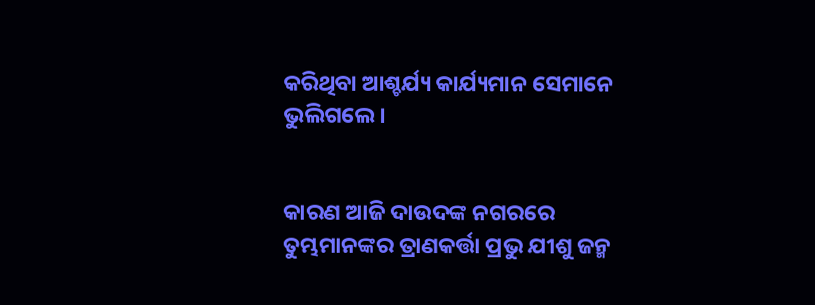କରିଥିବା ଆଶ୍ଚର୍ଯ୍ୟ କାର୍ଯ୍ୟମାନ ସେମାନେ ଭୁଲିଗଲେ।


କାରଣ ଆଜି ଦାଉଦଙ୍କ ନଗରରେ ତୁମ୍ଭମାନଙ୍କର ତ୍ରାଣକର୍ତ୍ତା ପ୍ରଭୁ ଯୀଶୁ ଜନ୍ମ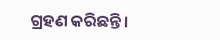ଗ୍ରହଣ କରିଛନ୍ତି।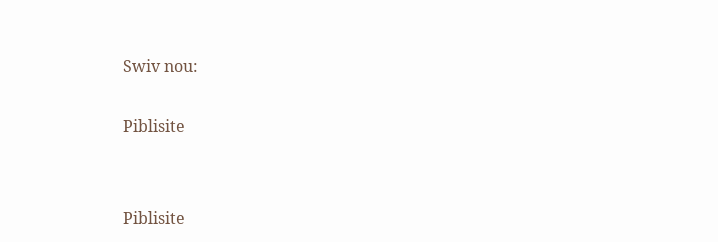Swiv nou:

Piblisite


Piblisite